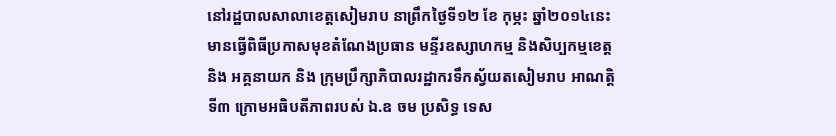នៅរដ្ឋបាលសាលាខេត្តសៀមរាប នាព្រឹកថ្ងៃទី១២ ខែ កុម្ភះ ឆ្នាំ២០១៤នេះ មានធ្វើពិធីប្រកាសមុខតំណែងប្រធាន មន្ទីរឧស្សាហកម្ម និងសិប្បកម្មខេត្ត និង អគ្គនាយក និង ក្រុមប្រឹក្សាភិបាលរដ្ឋាករទឹកស្វ័យតសៀមរាប អាណត្តិទី៣ ក្រោមអធិបតីភាពរបស់ ឯ.ឧ ចម ប្រសិទ្ធ ទេស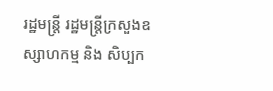រដ្ឋមន្ត្រី រដ្ឋមន្ត្រីក្រសួងឧស្សាហកម្ម និង សិប្បក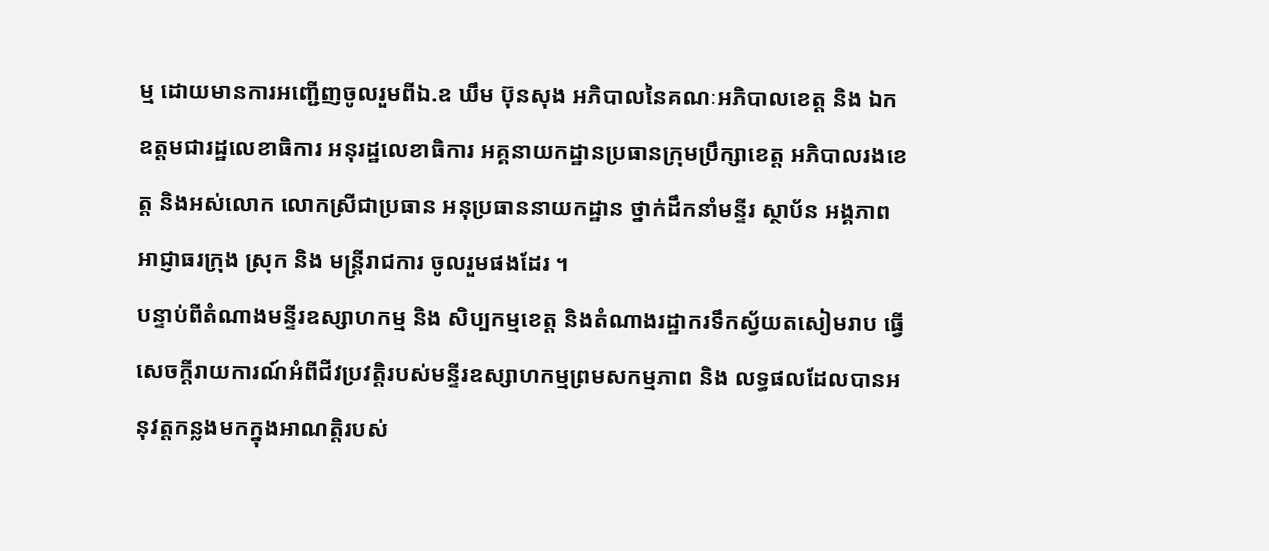ម្ម ដោយមានការអញ្ជើញចូលរួមពីឯ.ឧ ឃឹម ប៊ុនសុង អភិបាលនៃគណៈអភិបាលខេត្ត និង ឯកឧត្តមជារដ្ឋលេខាធិការ អនុរដ្ឋលេខាធិការ អគ្គនាយកដ្ឋានប្រធានក្រុមប្រឹក្សាខេត្ត អភិបាលរងខេត្ត និងអស់លោក លោកស្រីជាប្រធាន អនុប្រធាននាយកដ្ឋាន ថ្នាក់ដឹកនាំមន្ទីរ ស្ថាប័ន អង្គភាព អាជ្ញាធរក្រុង ស្រុក និង មន្ត្រីរាជការ ចូលរួមផងដែរ ។
បន្ទាប់ពីតំណាងមន្ទីរឧស្សាហកម្ម និង សិប្បកម្មខេត្ត និងតំណាងរដ្ឋាករទឹកស្វ័យតសៀមរាប ធ្វើសេចក្តីរាយការណ៍អំពីជីវប្រវត្តិរបស់មន្ទីរឧស្សាហកម្មព្រមសកម្មភាព និង លទ្ធផលដែលបានអនុវត្តកន្លងមកក្នុងអាណត្តិរបស់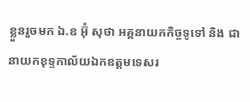ខ្លួនរួចមក ឯ.ឧ អ៊ុំ សុថា អគ្គនាយកកិច្ចទូទៅ និង ជា
នាយកខុទ្ទកាល័យឯកឧត្តមទេសរ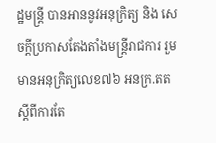ដ្ឋមន្ត្រី បានអាននូវអនុក្រិត្យ និង សេចក្តីប្រកាសតែងតាំងមន្ត្រីរាជការ រួមមានអនុក្រិត្យលេខ៧៦ អនក្រ.តត ស្តីពីការតែ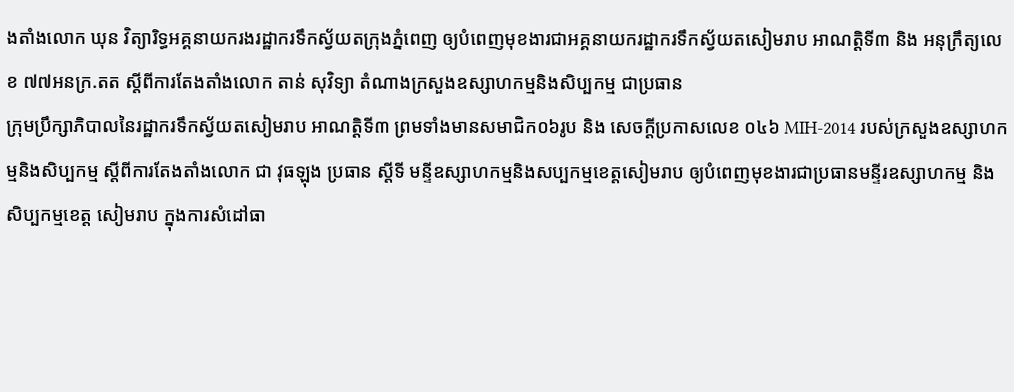ងតាំងលោក ឃុន វិត្យារិទ្ធអគ្គនាយករងរដ្ឋាករទឹកស្វ័យតក្រុងភ្នំពេញ ឲ្យបំពេញមុខងារជាអគ្គនាយករដ្ឋាករទឹកស្វ័យតសៀមរាប អាណត្តិទី៣ និង អនុក្រឹត្យលេខ ៧៧អនក្រ.តត ស្តីពីការតែងតាំងលោក តាន់ សុវិទ្យា តំណាងក្រសួងឧស្សាហកម្មនិងសិប្បកម្ម ជាប្រធាន
ក្រុមប្រឹក្សាភិបាលនៃរដ្ឋាករទឹកស្វ័យតសៀមរាប អាណត្តិទី៣ ព្រមទាំងមានសមាជិក០៦រូប និង សេចក្តីប្រកាសលេខ ០៤៦ MIH-2014 របស់ក្រសួងឧស្សាហកម្មនិងសិប្បកម្ម ស្តីពីការតែងតាំងលោក ជា វុធឡុង ប្រធាន ស្តីទី មន្ទីឧស្សាហកម្មនិងសប្បកម្មខេត្តសៀមរាប ឲ្យបំពេញមុខងារជាប្រធានមន្ទីរឧស្សាហកម្ម និង សិប្បកម្មខេត្ត សៀមរាប ក្នុងការសំដៅធា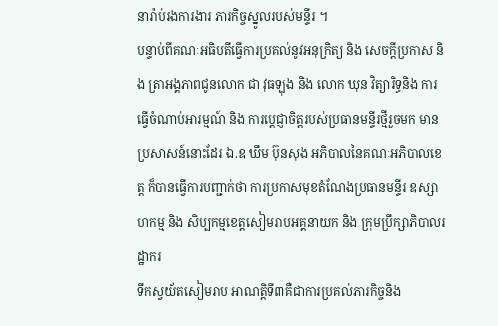នារ៉ាប់រងការងារ ភារកិច្ចស្នូលរបស់មន្ទីរ ។
បន្ទាប់ពីគណៈអធិបតីធ្វើការប្រគល់នូវអនុក្រិត្យ និង សេចក្តីប្រកាស និង ត្រាអង្គភាពជូនលោក ជា វុធឡុង និង លោក ឃុន វិត្យារិទ្ធនិង ការធ្វើចំណាប់អារម្មណ៍ និង ការប្តេជ្ញាចិត្តរបស់ប្រធានមន្ទីរថ្មីរួចមក មានប្រសាសន៍នោះដែរ ឯ.ឧ ឃឹម ប៊ុនសុង អភិបាលនៃគណៈអភិបាលខេត្ត ក៏បានធ្វើការបញ្ជាក់ថា ការប្រកាសមុខតំណែងប្រធានមន្ទីរ ឧស្សាហកម្ម និង សិប្បកម្មខេត្តសៀមរាបអគ្គនាយក និង ក្រុមប្រឹក្សាភិបាលរដ្ឋាករ
ទឹកស្វយ័តសៀមរាប អាណត្តិទី៣គឺជាការប្រគល់ភារកិច្ចនិង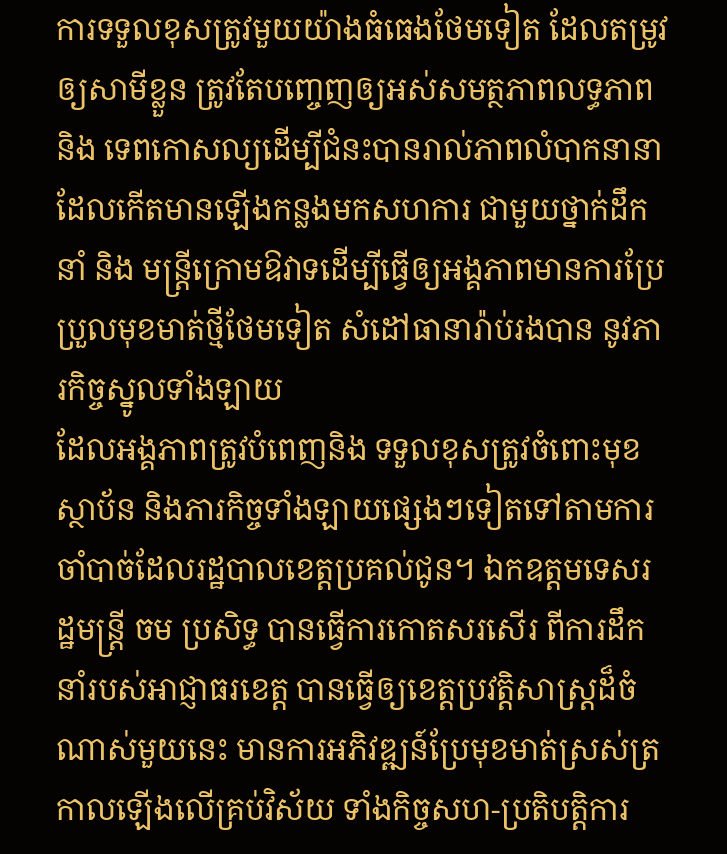ការទទួលខុសត្រូវមួយយ៉ាងធំធេងថែមទៀត ដែលតម្រូវឲ្យសាមីខ្លួន ត្រូវតែបញ្ចេញឲ្យអស់សមត្ថភាពលទ្ធភាព និង ទេពកោសល្យដើម្បីជំនះបានរាល់ភាពលំបាកនានា ដែលកើតមានឡើងកន្លងមកសហការ ជាមួយថ្នាក់ដឹកនាំ និង មន្ត្រីក្រោមឱវាទដើម្បីធ្វើឲ្យអង្គភាពមានការប្រែប្រួលមុខមាត់ថ្មីថែមទៀត សំដៅធានារ៉ាប់រងបាន នូវភារកិច្ចស្នូលទាំងឡាយ
ដែលអង្គភាពត្រូវបំពេញនិង ទទួលខុសត្រូវចំពោះមុខស្ថាប័ន និងភារកិច្ចទាំងឡាយផ្សេងៗទៀតទៅតាមការចាំបាច់ដែលរដ្ឋបាលខេត្តប្រគល់ជូន។ ឯកឧត្តមទេសរដ្ឋមន្ត្រី ចម ប្រសិទ្ធ បានធ្វើការកោតសរសើរ ពីការដឹកនាំរបស់អាជ្ញាធរខេត្ត បានធ្វើឲ្យខេត្តប្រវត្តិសាស្ត្រដ៏ចំណាស់មួយនេះ មានការអភិវឌ្ឍន៍ប្រែមុខមាត់ស្រស់ត្រកាលឡើងលើគ្រប់វិស័យ ទាំងកិច្ចសហ-ប្រតិបត្តិការ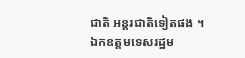ជាតិ អន្តរជាតិទៀតផង ។
ឯកឧត្តមទេសរដ្ឋម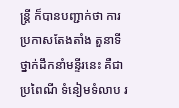ន្ត្រី ក៏បានបញ្ជាក់ថា ការប្រកាសតែងតាំង តួនាទីថ្នាក់ដឹកនាំមន្ទីរនេះ គឺជាប្រពៃណី ទំនៀមទំលាប រ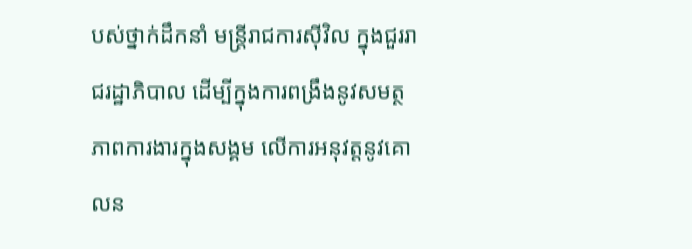បស់ថ្នាក់ដឹកនាំ មន្ត្រីរាជការស៊ីវិល ក្នុងជួររាជរដ្ឋាភិបាល ដើម្បីក្នុងការពង្រឹងនូវសមត្ថភាពការងារក្នុងសង្គម លើការអនុវត្តនូវគោលន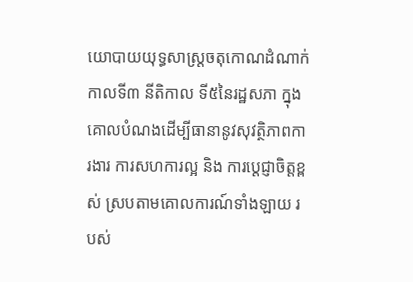យោបាយយុទ្ធសាស្ត្រចតុកោណដំណាក់កាលទី៣ នីតិកាល ទី៥នៃរដ្ឋសភា ក្នុងគោលបំណងដើម្បីធានានូវសុវត្ថិភាពការងារ ការសហការល្អ និង ការប្តេជ្ញាចិត្តខ្ពស់ ស្របតាមគោលការណ៍ទាំងឡាយ របស់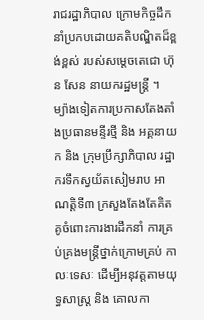រាជរដ្ឋាភិបាល ក្រោមកិច្ចដឹកនាំប្រកបដោយគតិបណ្ឌិតដ៏ខ្ពង់ខ្ពស់ របស់សម្តេចតេជោ ហ៊ុន សែន នាយករដ្ឋមន្ត្រី ។
ម្យ៉ាងទៀតការប្រកាសតែងតាំងប្រធានមន្ទីរថ្មី និង អគ្គនាយក និង ក្រុមប្រឹក្សាភិបាល រដ្ឋាករទឹកស្វយ័តសៀមរាប អាណត្តិទី៣ ក្រសួងតែងតែគិតគូចំពោះការងារដឹកនាំ ការគ្រប់គ្រងមន្ត្រីថ្នាក់ក្រោមគ្រប់ កាលៈទេសៈ ដើម្បីអនុវត្តតាមយុទ្ធសាស្ត្រ និង គោលកា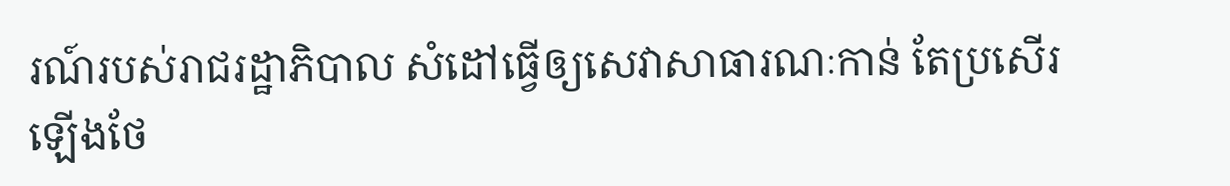រណ៍របស់រាជរដ្ឋាភិបាល សំដៅធ្វើឲ្យសេវាសាធារណៈកាន់ តែប្រសើរឡើងថែ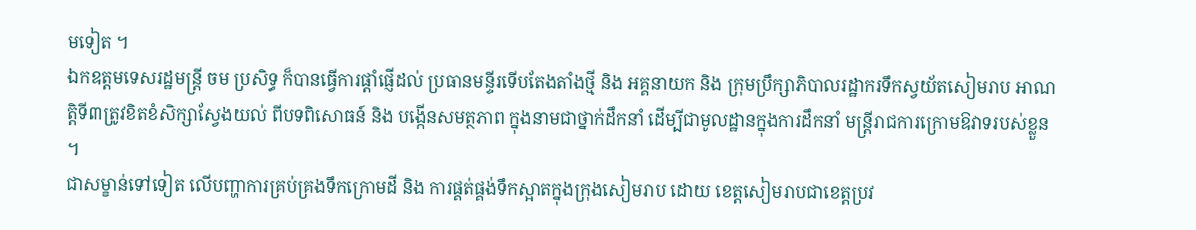មទៀត ។
ឯកឧត្តមទេសរដ្ឋមន្ត្រី ចម ប្រសិទ្ធ ក៏បានធ្វើការផ្តាំផ្ញើដល់ ប្រធានមន្ទីរទើបតែងតាំងថ្មី និង អគ្គនាយក និង ក្រុមប្រឹក្សាភិបាលរដ្ឋាករទឹកស្វយ័តសៀមរាប អាណត្តិទី៣ត្រូវខិតខំសិក្សាស្វែងយល់ ពីបទពិសោធន៍ និង បង្កើនសមត្ថភាព ក្នុងនាមជាថ្នាក់ដឹកនាំ ដើម្បីជាមូលដ្ឋានក្នុងការដឹកនាំ មន្ត្រីរាជការក្រោមឱវាទរបស់ខ្លួន ។
ជាសម្ខាន់ទៅទៀត លើបញ្ហាការគ្រប់គ្រងទឹកក្រោមដី និង ការផ្គត់ផ្គង់ទឹកស្អាតក្នុងក្រុងសៀមរាប ដោយ ខេត្តសៀមរាបជាខេត្តប្រវ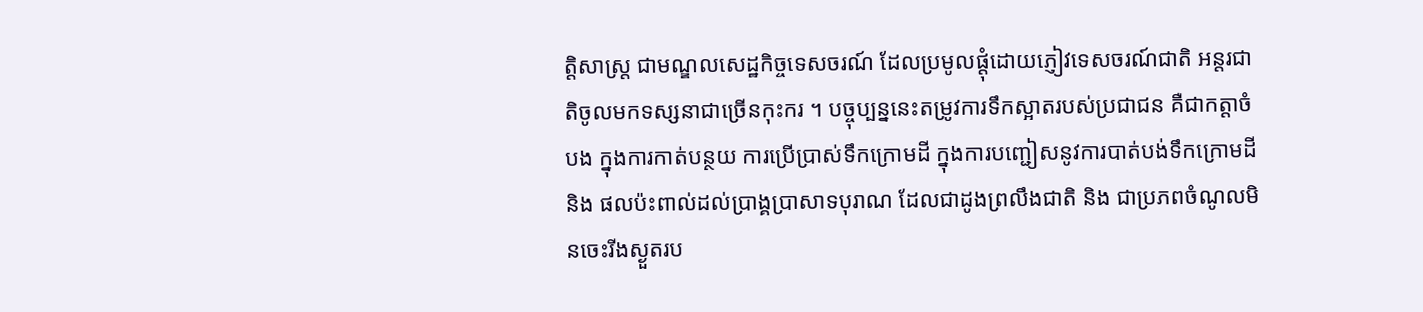ត្តិសាស្ត្រ ជាមណ្ឌលសេដ្ឋកិច្ចទេសចរណ៍ ដែលប្រមូលផ្តុំដោយភ្ញៀវទេសចរណ៍ជាតិ អន្តរជាតិចូលមកទស្សនាជាច្រើនកុះករ ។ បច្ចុប្បន្ននេះតម្រូវការទឹកស្អាតរបស់ប្រជាជន គឺជាកត្តាចំបង ក្នុងការកាត់បន្ថយ ការប្រើប្រាស់ទឹកក្រោមដី ក្នុងការបញ្ជៀសនូវការបាត់បង់ទឹកក្រោមដី និង ផលប៉ះពាល់ដល់ប្រាង្គប្រាសាទបុរាណ ដែលជាដូងព្រលឹងជាតិ និង ជាប្រភពចំណូលមិនចេះរីងស្ងួតរប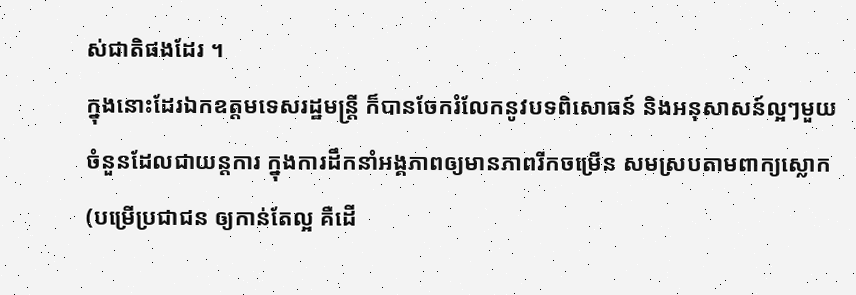ស់ជាតិផងដែរ ។
ក្នុងនោះដែរឯកឧត្តមទេសរដ្ឋមន្ត្រី ក៏បានចែករំលែកនូវបទពិសោធន៍ និងអនុសាសន៍ល្អៗមួយចំនួនដែលជាយន្តការ ក្នុងការដឹកនាំអង្គភាពឲ្យមានភាពរីកចម្រើន សមស្របតាមពាក្យស្លោក (បម្រើប្រជាជន ឲ្យកាន់តែល្អ គឺដើ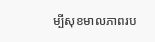ម្បីសុខមាលភាពរប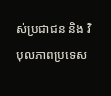ស់ប្រជាជន និង វិបុលភាពប្រទេស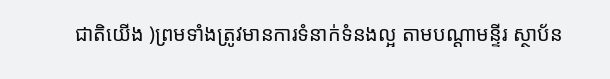ជាតិយើង )ព្រមទាំងត្រូវមានការទំនាក់ទំនងល្អ តាមបណ្តាមន្ទីរ ស្ថាប័ន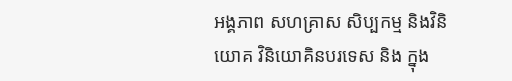អង្គភាព សហគ្រាស សិប្បកម្ម និងវិនិយោគ វិនិយោគិនបរទេស និង ក្នុង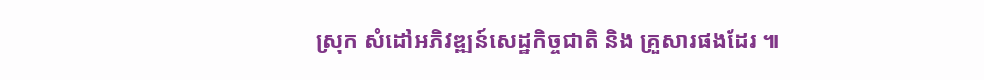ស្រុក សំដៅអភិវឌ្ឍន៍សេដ្ឋកិច្ចជាតិ និង គ្រួសារផងដែរ ៕